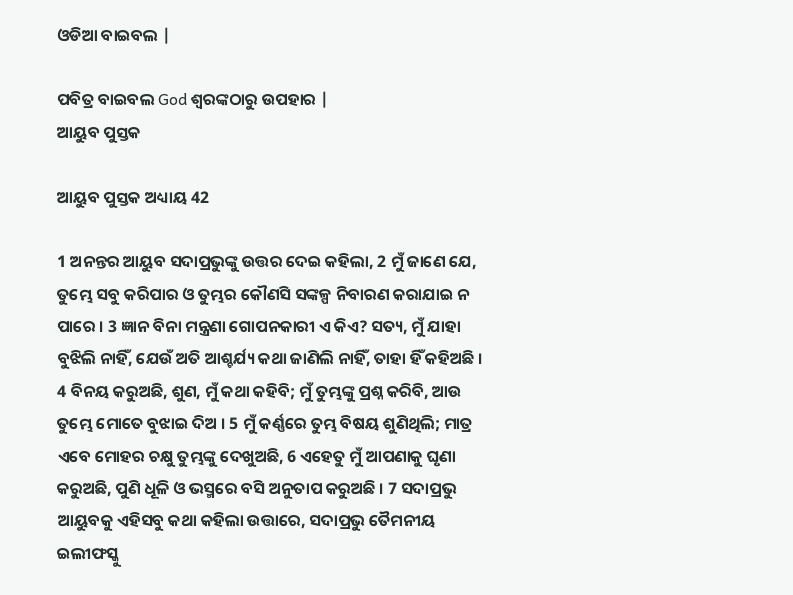ଓଡିଆ ବାଇବଲ |

ପବିତ୍ର ବାଇବଲ God ଶ୍ବରଙ୍କଠାରୁ ଉପହାର |
ଆୟୁବ ପୁସ୍ତକ

ଆୟୁବ ପୁସ୍ତକ ଅଧ୍ୟାୟ 42

1 ଅନନ୍ତର ଆୟୁବ ସଦାପ୍ରଭୁଙ୍କୁ ଉତ୍ତର ଦେଇ କହିଲା, 2 ମୁଁ ଜାଣେ ଯେ, ତୁମ୍ଭେ ସବୁ କରିପାର ଓ ତୁମ୍ଭର କୌଣସି ସଙ୍କଳ୍ପ ନିବାରଣ କରାଯାଇ ନ ପାରେ । 3 ଜ୍ଞାନ ବିନା ମନ୍ତ୍ରଣା ଗୋପନକାରୀ ଏ କିଏ? ସତ୍ୟ, ମୁଁ ଯାହା ବୁଝିଲି ନାହିଁ, ଯେଉଁ ଅତି ଆଶ୍ଚର୍ଯ୍ୟ କଥା ଜାଣିଲି ନାହିଁ, ତାହା ହିଁ କହିଅଛି । 4 ବିନୟ କରୁଅଛି, ଶୁଣ, ମୁଁ କଥା କହିବି; ମୁଁ ତୁମ୍ଭଙ୍କୁ ପ୍ରଶ୍ନ କରିବି, ଆଉ ତୁମ୍ଭେ ମୋତେ ବୁଝାଇ ଦିଅ । 5 ମୁଁ କର୍ଣ୍ଣରେ ତୁମ୍ଭ ବିଷୟ ଶୁଣିଥିଲି; ମାତ୍ର ଏବେ ମୋହର ଚକ୍ଷୁ ତୁମ୍ଭଙ୍କୁ ଦେଖୁଅଛି, 6 ଏହେତୁ ମୁଁ ଆପଣାକୁ ଘୃଣା କରୁଅଛି, ପୁଣି ଧୂଳି ଓ ଭସ୍ମରେ ବସି ଅନୁତାପ କରୁଅଛି । 7 ସଦାପ୍ରଭୁ ଆୟୁବକୁ ଏହିସବୁ କଥା କହିଲା ଉତ୍ତାରେ, ସଦାପ୍ରଭୁ ତୈମନୀୟ ଇଲୀଫସ୍କୁ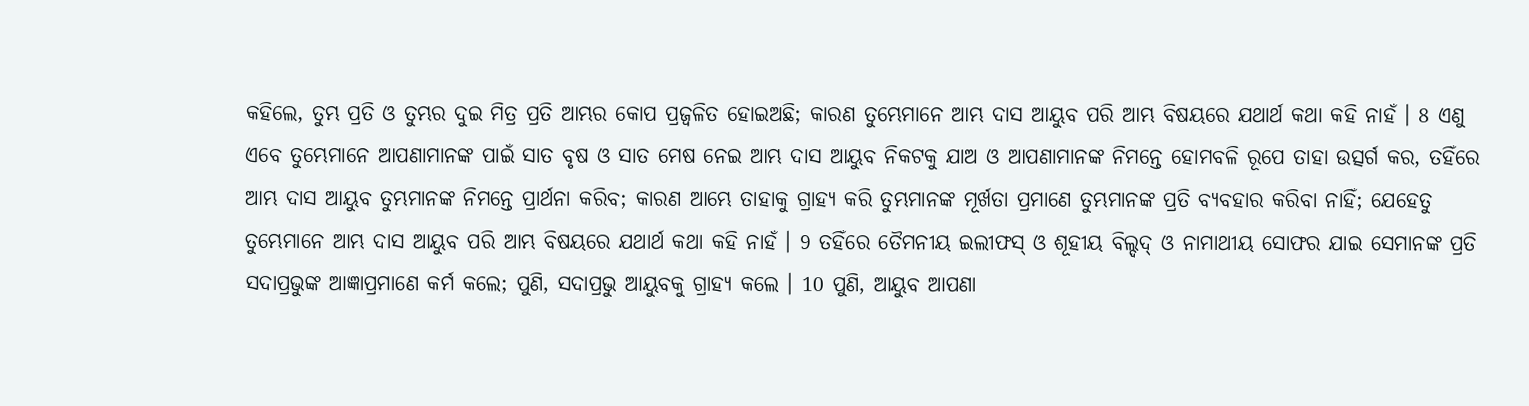କହିଲେ, ତୁମ୍ଭ ପ୍ରତି ଓ ତୁମ୍ଭର ଦୁଇ ମିତ୍ର ପ୍ରତି ଆମ୍ଭର କୋପ ପ୍ରଜ୍ଵଳିତ ହୋଇଅଛି; କାରଣ ତୁମ୍ଭେମାନେ ଆମ୍ଭ ଦାସ ଆୟୁବ ପରି ଆମ୍ଭ ବିଷୟରେ ଯଥାର୍ଥ କଥା କହି ନାହଁ । 8 ଏଣୁ ଏବେ ତୁମ୍ଭେମାନେ ଆପଣାମାନଙ୍କ ପାଇଁ ସାତ ବୃଷ ଓ ସାତ ମେଷ ନେଇ ଆମ୍ଭ ଦାସ ଆୟୁବ ନିକଟକୁ ଯାଅ ଓ ଆପଣାମାନଙ୍କ ନିମନ୍ତେ ହୋମବଳି ରୂପେ ତାହା ଉତ୍ସର୍ଗ କର, ତହିଁରେ ଆମ୍ଭ ଦାସ ଆୟୁବ ତୁମ୍ଭମାନଙ୍କ ନିମନ୍ତେ ପ୍ରାର୍ଥନା କରିବ; କାରଣ ଆମ୍ଭେ ତାହାକୁ ଗ୍ରାହ୍ୟ କରି ତୁମ୍ଭମାନଙ୍କ ମୂର୍ଖତା ପ୍ରମାଣେ ତୁମ୍ଭମାନଙ୍କ ପ୍ରତି ବ୍ୟବହାର କରିବା ନାହିଁ; ଯେହେତୁ ତୁମ୍ଭେମାନେ ଆମ୍ଭ ଦାସ ଆୟୁବ ପରି ଆମ୍ଭ ବିଷୟରେ ଯଥାର୍ଥ କଥା କହି ନାହଁ । 9 ତହିଁରେ ତୈମନୀୟ ଇଲୀଫସ୍ ଓ ଶୂହୀୟ ବିଲ୍ଦଦ୍ ଓ ନାମାଥୀୟ ସୋଫର ଯାଇ ସେମାନଙ୍କ ପ୍ରତି ସଦାପ୍ରଭୁଙ୍କ ଆଜ୍ଞାପ୍ରମାଣେ କର୍ମ କଲେ; ପୁଣି, ସଦାପ୍ରଭୁ ଆୟୁବକୁ ଗ୍ରାହ୍ୟ କଲେ । 10 ପୁଣି, ଆୟୁବ ଆପଣା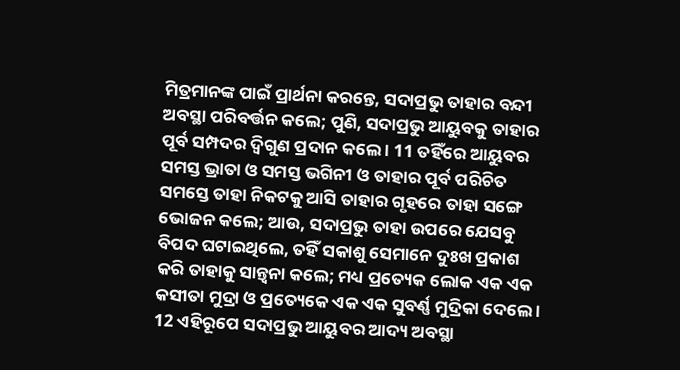ମିତ୍ରମାନଙ୍କ ପାଇଁ ପ୍ରାର୍ଥନା କରନ୍ତେ, ସଦାପ୍ରଭୁ ତାହାର ବନ୍ଦୀ ଅବସ୍ଥା ପରିବର୍ତ୍ତନ କଲେ; ପୁଣି, ସଦାପ୍ରଭୁ ଆୟୁବକୁ ତାହାର ପୂର୍ବ ସମ୍ପଦର ଦ୍ଵିଗୁଣ ପ୍ରଦାନ କଲେ । 11 ତହିଁରେ ଆୟୁବର ସମସ୍ତ ଭ୍ରାତା ଓ ସମସ୍ତ ଭଗିନୀ ଓ ତାହାର ପୂର୍ବ ପରିଚିତ ସମସ୍ତେ ତାହା ନିକଟକୁ ଆସି ତାହାର ଗୃହରେ ତାହା ସଙ୍ଗେ ଭୋଜନ କଲେ; ଆଉ, ସଦାପ୍ରଭୁ ତାହା ଉପରେ ଯେସବୁ ବିପଦ ଘଟାଇଥିଲେ, ତହିଁ ସକାଶୁ ସେମାନେ ଦୁଃଖ ପ୍ରକାଶ କରି ତାହାକୁ ସାନ୍ତ୍ଵନା କଲେ; ମଧ୍ୟ ପ୍ରତ୍ୟେକ ଲୋକ ଏକ ଏକ କସୀତା ମୁଦ୍ରା ଓ ପ୍ରତ୍ୟେକେ ଏକ ଏକ ସୁବର୍ଣ୍ଣ ମୁଦ୍ରିକା ଦେଲେ । 12 ଏହିରୂପେ ସଦାପ୍ରଭୁ ଆୟୁବର ଆଦ୍ୟ ଅବସ୍ଥା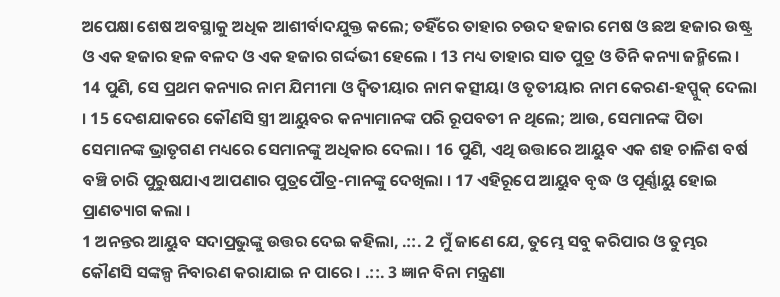ଅପେକ୍ଷା ଶେଷ ଅବସ୍ଥାକୁ ଅଧିକ ଆଶୀର୍ବାଦଯୁକ୍ତ କଲେ; ତହିଁରେ ତାହାର ଚଉଦ ହଜାର ମେଷ ଓ ଛଅ ହଜାର ଉଷ୍ଟ୍ର ଓ ଏକ ହଜାର ହଳ ବଳଦ ଓ ଏକ ହଜାର ଗର୍ଦ୍ଦଭୀ ହେଲେ । 13 ମଧ୍ୟ ତାହାର ସାତ ପୁତ୍ର ଓ ତିନି କନ୍ୟା ଜନ୍ମିଲେ । 14 ପୁଣି, ସେ ପ୍ରଥମ କନ୍ୟାର ନାମ ଯିମୀମା ଓ ଦ୍ଵିତୀୟାର ନାମ କତ୍ସୀୟା ଓ ତୃତୀୟାର ନାମ କେରଣ-ହପ୍ପୁକ୍ ଦେଲା । 15 ଦେଶଯାକରେ କୌଣସି ସ୍ତ୍ରୀ ଆୟୁବର କନ୍ୟାମାନଙ୍କ ପରି ରୂପବତୀ ନ ଥିଲେ; ଆଉ, ସେମାନଙ୍କ ପିତା ସେମାନଙ୍କ ଭ୍ରାତୃଗଣ ମଧ୍ୟରେ ସେମାନଙ୍କୁ ଅଧିକାର ଦେଲା । 16 ପୁଣି, ଏଥି ଉତ୍ତାରେ ଆୟୁବ ଏକ ଶହ ଚାଳିଶ ବର୍ଷ ବଞ୍ଚି ଚାରି ପୁରୁଷଯାଏ ଆପଣାର ପୁତ୍ରପୌତ୍ର-ମାନଙ୍କୁ ଦେଖିଲା । 17 ଏହିରୂପେ ଆୟୁବ ବୃଦ୍ଧ ଓ ପୂର୍ଣ୍ଣାୟୁ ହୋଇ ପ୍ରାଣତ୍ୟାଗ କଲା ।
1 ଅନନ୍ତର ଆୟୁବ ସଦାପ୍ରଭୁଙ୍କୁ ଉତ୍ତର ଦେଇ କହିଲା, .::. 2 ମୁଁ ଜାଣେ ଯେ, ତୁମ୍ଭେ ସବୁ କରିପାର ଓ ତୁମ୍ଭର କୌଣସି ସଙ୍କଳ୍ପ ନିବାରଣ କରାଯାଇ ନ ପାରେ । .::. 3 ଜ୍ଞାନ ବିନା ମନ୍ତ୍ରଣା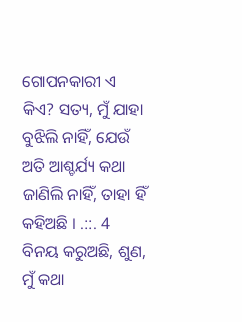ଗୋପନକାରୀ ଏ କିଏ? ସତ୍ୟ, ମୁଁ ଯାହା ବୁଝିଲି ନାହିଁ, ଯେଉଁ ଅତି ଆଶ୍ଚର୍ଯ୍ୟ କଥା ଜାଣିଲି ନାହିଁ, ତାହା ହିଁ କହିଅଛି । .::. 4 ବିନୟ କରୁଅଛି, ଶୁଣ, ମୁଁ କଥା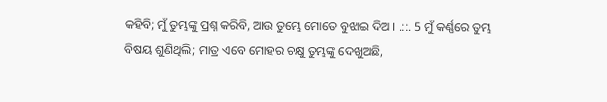କହିବି; ମୁଁ ତୁମ୍ଭଙ୍କୁ ପ୍ରଶ୍ନ କରିବି, ଆଉ ତୁମ୍ଭେ ମୋତେ ବୁଝାଇ ଦିଅ । .::. 5 ମୁଁ କର୍ଣ୍ଣରେ ତୁମ୍ଭ ବିଷୟ ଶୁଣିଥିଲି; ମାତ୍ର ଏବେ ମୋହର ଚକ୍ଷୁ ତୁମ୍ଭଙ୍କୁ ଦେଖୁଅଛି,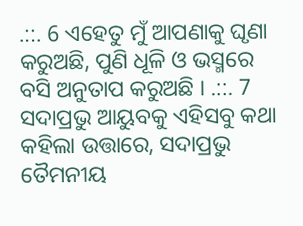.::. 6 ଏହେତୁ ମୁଁ ଆପଣାକୁ ଘୃଣା କରୁଅଛି, ପୁଣି ଧୂଳି ଓ ଭସ୍ମରେ ବସି ଅନୁତାପ କରୁଅଛି । .::. 7 ସଦାପ୍ରଭୁ ଆୟୁବକୁ ଏହିସବୁ କଥା କହିଲା ଉତ୍ତାରେ, ସଦାପ୍ରଭୁ ତୈମନୀୟ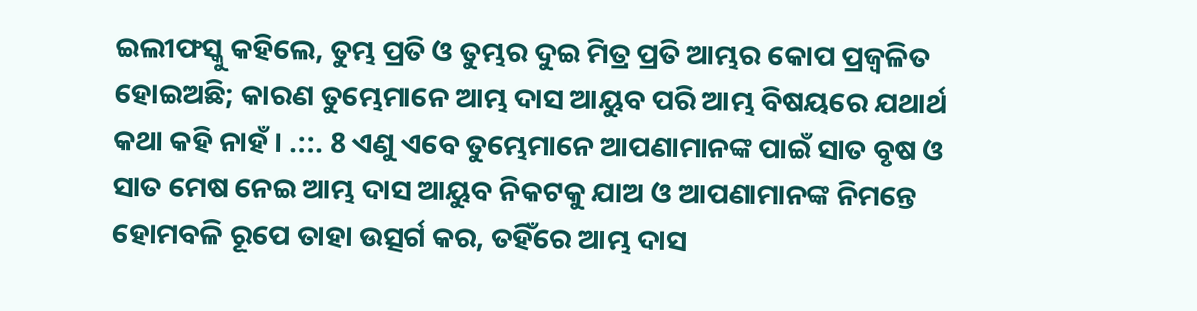ଇଲୀଫସ୍କୁ କହିଲେ, ତୁମ୍ଭ ପ୍ରତି ଓ ତୁମ୍ଭର ଦୁଇ ମିତ୍ର ପ୍ରତି ଆମ୍ଭର କୋପ ପ୍ରଜ୍ଵଳିତ ହୋଇଅଛି; କାରଣ ତୁମ୍ଭେମାନେ ଆମ୍ଭ ଦାସ ଆୟୁବ ପରି ଆମ୍ଭ ବିଷୟରେ ଯଥାର୍ଥ କଥା କହି ନାହଁ । .::. 8 ଏଣୁ ଏବେ ତୁମ୍ଭେମାନେ ଆପଣାମାନଙ୍କ ପାଇଁ ସାତ ବୃଷ ଓ ସାତ ମେଷ ନେଇ ଆମ୍ଭ ଦାସ ଆୟୁବ ନିକଟକୁ ଯାଅ ଓ ଆପଣାମାନଙ୍କ ନିମନ୍ତେ ହୋମବଳି ରୂପେ ତାହା ଉତ୍ସର୍ଗ କର, ତହିଁରେ ଆମ୍ଭ ଦାସ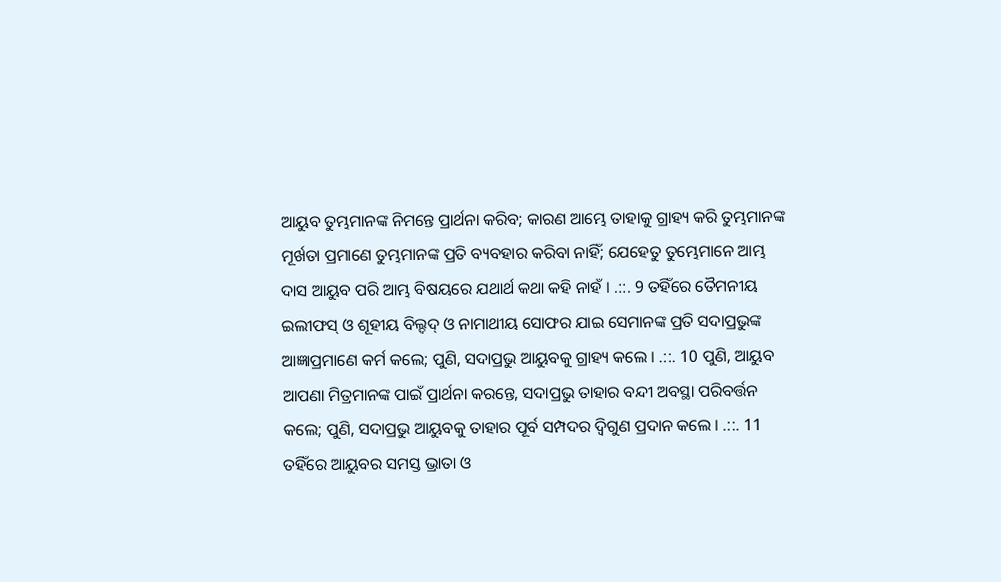ଆୟୁବ ତୁମ୍ଭମାନଙ୍କ ନିମନ୍ତେ ପ୍ରାର୍ଥନା କରିବ; କାରଣ ଆମ୍ଭେ ତାହାକୁ ଗ୍ରାହ୍ୟ କରି ତୁମ୍ଭମାନଙ୍କ ମୂର୍ଖତା ପ୍ରମାଣେ ତୁମ୍ଭମାନଙ୍କ ପ୍ରତି ବ୍ୟବହାର କରିବା ନାହିଁ; ଯେହେତୁ ତୁମ୍ଭେମାନେ ଆମ୍ଭ ଦାସ ଆୟୁବ ପରି ଆମ୍ଭ ବିଷୟରେ ଯଥାର୍ଥ କଥା କହି ନାହଁ । .::. 9 ତହିଁରେ ତୈମନୀୟ ଇଲୀଫସ୍ ଓ ଶୂହୀୟ ବିଲ୍ଦଦ୍ ଓ ନାମାଥୀୟ ସୋଫର ଯାଇ ସେମାନଙ୍କ ପ୍ରତି ସଦାପ୍ରଭୁଙ୍କ ଆଜ୍ଞାପ୍ରମାଣେ କର୍ମ କଲେ; ପୁଣି, ସଦାପ୍ରଭୁ ଆୟୁବକୁ ଗ୍ରାହ୍ୟ କଲେ । .::. 10 ପୁଣି, ଆୟୁବ ଆପଣା ମିତ୍ରମାନଙ୍କ ପାଇଁ ପ୍ରାର୍ଥନା କରନ୍ତେ, ସଦାପ୍ରଭୁ ତାହାର ବନ୍ଦୀ ଅବସ୍ଥା ପରିବର୍ତ୍ତନ କଲେ; ପୁଣି, ସଦାପ୍ରଭୁ ଆୟୁବକୁ ତାହାର ପୂର୍ବ ସମ୍ପଦର ଦ୍ଵିଗୁଣ ପ୍ରଦାନ କଲେ । .::. 11 ତହିଁରେ ଆୟୁବର ସମସ୍ତ ଭ୍ରାତା ଓ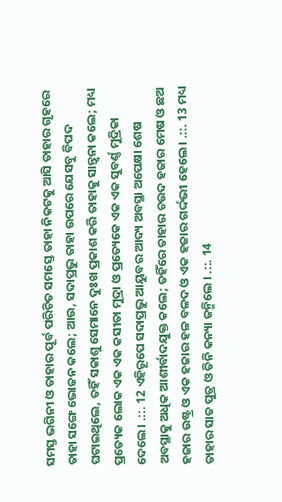ସମସ୍ତ ଭଗିନୀ ଓ ତାହାର ପୂର୍ବ ପରିଚିତ ସମସ୍ତେ ତାହା ନିକଟକୁ ଆସି ତାହାର ଗୃହରେ ତାହା ସଙ୍ଗେ ଭୋଜନ କଲେ; ଆଉ, ସଦାପ୍ରଭୁ ତାହା ଉପରେ ଯେସବୁ ବିପଦ ଘଟାଇଥିଲେ, ତହିଁ ସକାଶୁ ସେମାନେ ଦୁଃଖ ପ୍ରକାଶ କରି ତାହାକୁ ସାନ୍ତ୍ଵନା କଲେ; ମଧ୍ୟ ପ୍ରତ୍ୟେକ ଲୋକ ଏକ ଏକ କସୀତା ମୁଦ୍ରା ଓ ପ୍ରତ୍ୟେକେ ଏକ ଏକ ସୁବର୍ଣ୍ଣ ମୁଦ୍ରିକା ଦେଲେ । .::. 12 ଏହିରୂପେ ସଦାପ୍ରଭୁ ଆୟୁବର ଆଦ୍ୟ ଅବସ୍ଥା ଅପେକ୍ଷା ଶେଷ ଅବସ୍ଥାକୁ ଅଧିକ ଆଶୀର୍ବାଦଯୁକ୍ତ କଲେ; ତହିଁରେ ତାହାର ଚଉଦ ହଜାର ମେଷ ଓ ଛଅ ହଜାର ଉଷ୍ଟ୍ର ଓ ଏକ ହଜାର ହଳ ବଳଦ ଓ ଏକ ହଜାର ଗର୍ଦ୍ଦଭୀ ହେଲେ । .::. 13 ମଧ୍ୟ ତାହାର ସାତ ପୁତ୍ର ଓ ତିନି କନ୍ୟା ଜନ୍ମିଲେ । .::. 14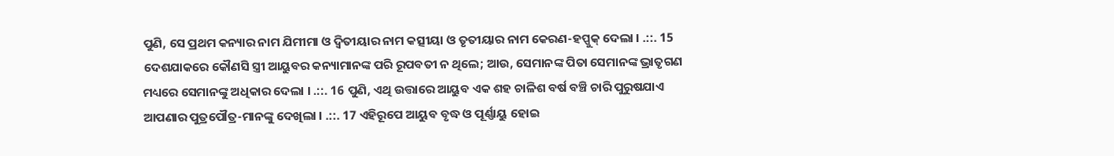ପୁଣି, ସେ ପ୍ରଥମ କନ୍ୟାର ନାମ ଯିମୀମା ଓ ଦ୍ଵିତୀୟାର ନାମ କତ୍ସୀୟା ଓ ତୃତୀୟାର ନାମ କେରଣ-ହପ୍ପୁକ୍ ଦେଲା । .::. 15 ଦେଶଯାକରେ କୌଣସି ସ୍ତ୍ରୀ ଆୟୁବର କନ୍ୟାମାନଙ୍କ ପରି ରୂପବତୀ ନ ଥିଲେ; ଆଉ, ସେମାନଙ୍କ ପିତା ସେମାନଙ୍କ ଭ୍ରାତୃଗଣ ମଧ୍ୟରେ ସେମାନଙ୍କୁ ଅଧିକାର ଦେଲା । .::. 16 ପୁଣି, ଏଥି ଉତ୍ତାରେ ଆୟୁବ ଏକ ଶହ ଚାଳିଶ ବର୍ଷ ବଞ୍ଚି ଚାରି ପୁରୁଷଯାଏ ଆପଣାର ପୁତ୍ରପୌତ୍ର-ମାନଙ୍କୁ ଦେଖିଲା । .::. 17 ଏହିରୂପେ ଆୟୁବ ବୃଦ୍ଧ ଓ ପୂର୍ଣ୍ଣାୟୁ ହୋଇ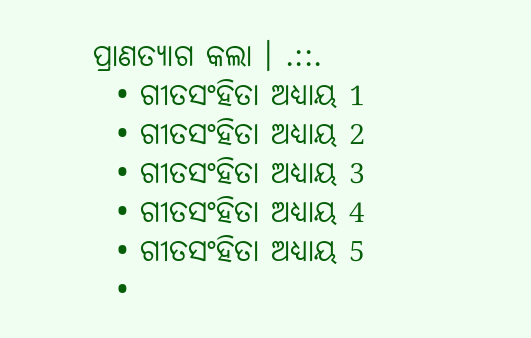ପ୍ରାଣତ୍ୟାଗ କଲା । .::.
  • ଗୀତସଂହିତା ଅଧ୍ୟାୟ 1
  • ଗୀତସଂହିତା ଅଧ୍ୟାୟ 2
  • ଗୀତସଂହିତା ଅଧ୍ୟାୟ 3
  • ଗୀତସଂହିତା ଅଧ୍ୟାୟ 4
  • ଗୀତସଂହିତା ଅଧ୍ୟାୟ 5
  •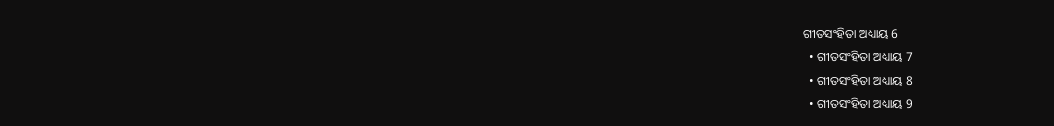ଗୀତସଂହିତା ଅଧ୍ୟାୟ 6
  • ଗୀତସଂହିତା ଅଧ୍ୟାୟ 7
  • ଗୀତସଂହିତା ଅଧ୍ୟାୟ 8
  • ଗୀତସଂହିତା ଅଧ୍ୟାୟ 9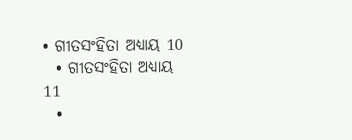• ଗୀତସଂହିତା ଅଧ୍ୟାୟ 10
  • ଗୀତସଂହିତା ଅଧ୍ୟାୟ 11
  •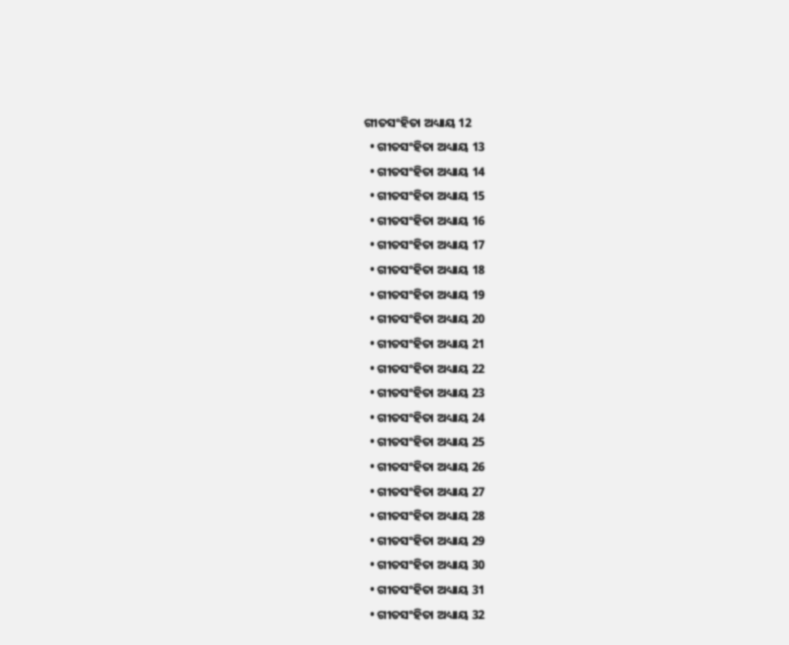ଗୀତସଂହିତା ଅଧ୍ୟାୟ 12
  • ଗୀତସଂହିତା ଅଧ୍ୟାୟ 13
  • ଗୀତସଂହିତା ଅଧ୍ୟାୟ 14
  • ଗୀତସଂହିତା ଅଧ୍ୟାୟ 15
  • ଗୀତସଂହିତା ଅଧ୍ୟାୟ 16
  • ଗୀତସଂହିତା ଅଧ୍ୟାୟ 17
  • ଗୀତସଂହିତା ଅଧ୍ୟାୟ 18
  • ଗୀତସଂହିତା ଅଧ୍ୟାୟ 19
  • ଗୀତସଂହିତା ଅଧ୍ୟାୟ 20
  • ଗୀତସଂହିତା ଅଧ୍ୟାୟ 21
  • ଗୀତସଂହିତା ଅଧ୍ୟାୟ 22
  • ଗୀତସଂହିତା ଅଧ୍ୟାୟ 23
  • ଗୀତସଂହିତା ଅଧ୍ୟାୟ 24
  • ଗୀତସଂହିତା ଅଧ୍ୟାୟ 25
  • ଗୀତସଂହିତା ଅଧ୍ୟାୟ 26
  • ଗୀତସଂହିତା ଅଧ୍ୟାୟ 27
  • ଗୀତସଂହିତା ଅଧ୍ୟାୟ 28
  • ଗୀତସଂହିତା ଅଧ୍ୟାୟ 29
  • ଗୀତସଂହିତା ଅଧ୍ୟାୟ 30
  • ଗୀତସଂହିତା ଅଧ୍ୟାୟ 31
  • ଗୀତସଂହିତା ଅଧ୍ୟାୟ 32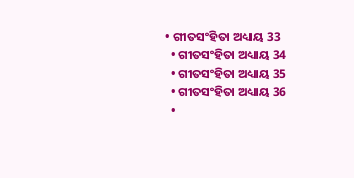• ଗୀତସଂହିତା ଅଧ୍ୟାୟ 33
  • ଗୀତସଂହିତା ଅଧ୍ୟାୟ 34
  • ଗୀତସଂହିତା ଅଧ୍ୟାୟ 35
  • ଗୀତସଂହିତା ଅଧ୍ୟାୟ 36
  •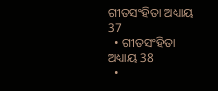ଗୀତସଂହିତା ଅଧ୍ୟାୟ 37
  • ଗୀତସଂହିତା ଅଧ୍ୟାୟ 38
  •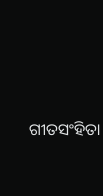ଗୀତସଂହିତା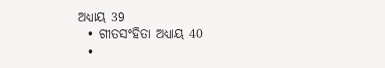ଅଧ୍ୟାୟ 39
  • ଗୀତସଂହିତା ଅଧ୍ୟାୟ 40
  •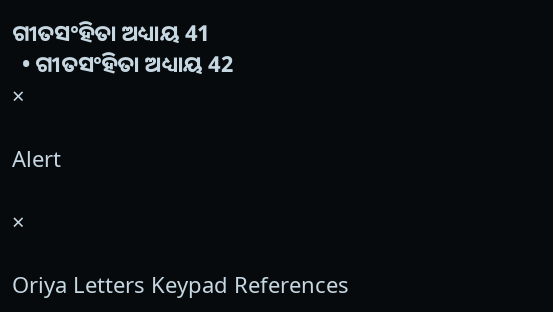ଗୀତସଂହିତା ଅଧ୍ୟାୟ 41
  • ଗୀତସଂହିତା ଅଧ୍ୟାୟ 42
×

Alert

×

Oriya Letters Keypad References